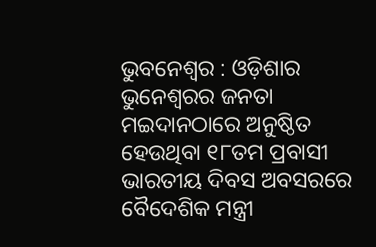ଭୁବନେଶ୍ୱର : ଓଡ଼ିଶାର ଭୁନେଶ୍ବରର ଜନତା ମଇଦାନଠାରେ ଅନୁଷ୍ଠିତ ହେଉଥିବା ୧୮ତମ ପ୍ରବାସୀ ଭାରତୀୟ ଦିବସ ଅବସରରେ ବୈଦେଶିକ ମନ୍ତ୍ରୀ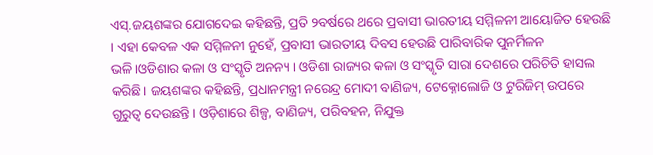ଏସ୍.ଜୟଶଙ୍କର ଯୋଗଦେଇ କହିଛନ୍ତି, ପ୍ରତି ୨ବର୍ଷରେ ଥରେ ପ୍ରବାସୀ ଭାରତୀୟ ସମ୍ମିଳନୀ ଆୟୋଜିତ ହେଉଛି । ଏହା କେବଳ ଏକ ସମ୍ମିଳନୀ ନୁହେଁ, ପ୍ରବାସୀ ଭାରତୀୟ ଦିବସ ହେଉଛି ପାରିବାରିକ ପୁନର୍ମିଳନ ଭଳି।ଓଡିଶାର କଳା ଓ ସଂସ୍କୃତି ଅନନ୍ୟ । ଓଡିଶା ରାଜ୍ୟର କଳା ଓ ସଂସ୍କୃତି ସାରା ଦେଶରେ ପରିଚିତି ହାସଲ କରିଛି। ଜୟଶଙ୍କର କହିଛନ୍ତି, ପ୍ରଧାନମନ୍ତ୍ରୀ ନରେନ୍ଦ୍ର ମୋଦୀ ବାଣିଜ୍ୟ, ଟେକ୍ନୋଲୋଜି ଓ ଟୁରିଜିମ୍ ଉପରେ ଗୁରୁତ୍ୱ ଦେଉଛନ୍ତି। ଓଡ଼ିଶାରେ ଶିଳ୍ପ, ବାଣିଜ୍ୟ, ପରିବହନ, ନିଯୁକ୍ତ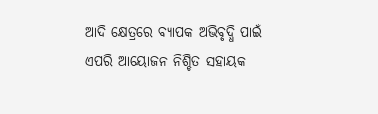ଆଦି କ୍ଷେତ୍ରରେ ବ୍ୟାପକ ଅଭିବୃଦ୍ଧି ପାଇଁ ଏପରି ଆୟୋଜନ ନିଶ୍ଚିତ ସହାୟକ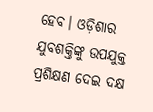ହେବ। ଓଡ଼ିଶାର ଯୁବଶକ୍ତିଙ୍କୁ ଉପଯୁକ୍ତ ପ୍ରଶିକ୍ଷଣ ଦେଇ ଦକ୍ଷ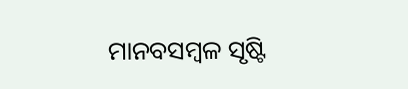ମାନବସମ୍ବଳ ସୃଷ୍ଟି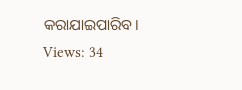କରାଯାଇପାରିବ।
Views: 34